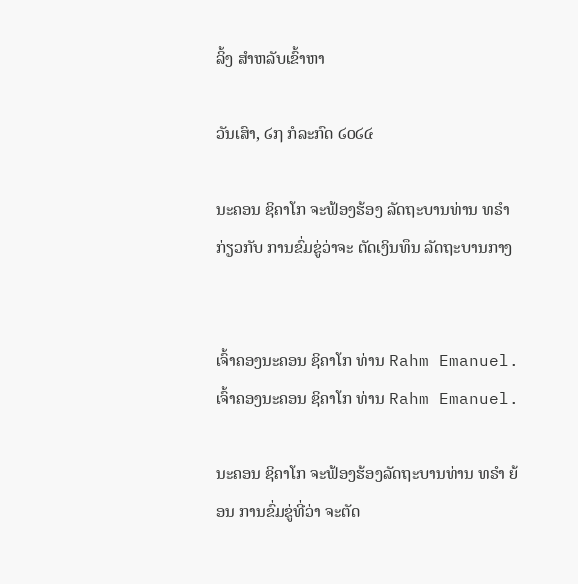ລິ້ງ ສຳຫລັບເຂົ້າຫາ

ວັນເສົາ, ໒໗ ກໍລະກົດ ໒໐໒໔

ນະຄອນ ຊິຄາໂກ ຈະຟ້ອງຮ້ອງ ລັດຖະບານທ່ານ ທຣຳ ກ່ຽວກັບ ການຂົ່ມຂູ່ວ່າຈະ ຕັດເງິນທຶນ ລັດຖະບານກາງ


ເຈົ້າຄອງນະຄອນ ຊິຄາໂກ ທ່ານ Rahm Emanuel.
ເຈົ້າຄອງນະຄອນ ຊິຄາໂກ ທ່ານ Rahm Emanuel.

ນະຄອນ ຊິຄາໂກ ຈະຟ້ອງຮ້ອງລັດຖະບານທ່ານ ທຣຳ ຍ້ອນ ການຂົ່ມຂູ່ທີ່ວ່າ ຈະຕັດ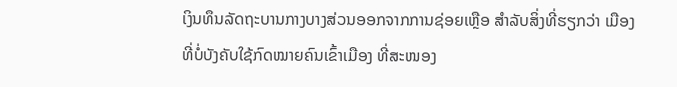ເງິນທຶນລັດຖະບານກາງບາງສ່ວນອອກຈາກການຊ່ອຍເຫຼືອ ສຳລັບສິ່ງທີ່ຮຽກວ່າ ເມືອງ
ທີ່ບໍ່ບັງຄັບໃຊ້ກົດໝາຍຄົນເຂົ້າເມືອງ ທີ່ສະໜອງ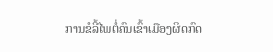ການຂໍລີ້ໄພຕໍ່ຄົນເຂົ້າເມືອງຜິດກົດ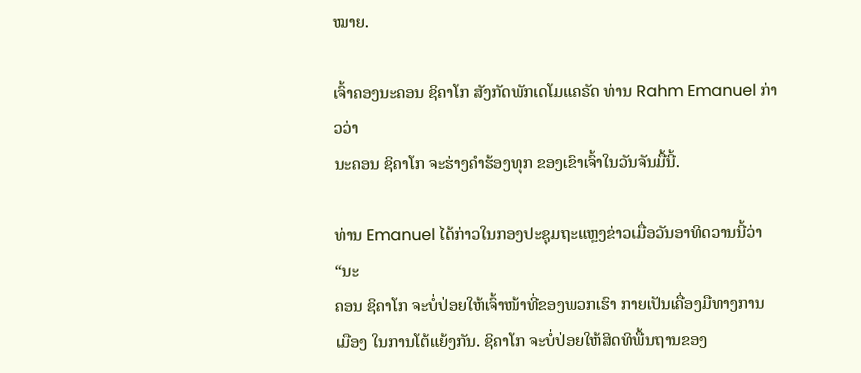ໝາຍ.

ເຈົ້າຄອງນະຄອນ ຊິຄາໂກ ສັງກັດພັກເດໂມແຄຣັດ ທ່ານ Rahm Emanuel ກ່າວວ່າ
ນະຄອນ ຊິຄາໂກ ຈະຮ່າງຄຳຮ້ອງທຸກ ຂອງເຂົາເຈົ້າໃນວັນຈັນມື້ນີ້.

ທ່ານ Emanuel ໄດ້ກ່າວໃນກອງປະຊຸມຖະແຫຼງຂ່າວເມື່ອວັນອາທິດວານນີ້ວ່າ “ນະ
ຄອນ ຊິຄາໂກ ຈະບໍ່ປ່ອຍໃຫ້ເຈົ້າໜ້າທີ່ຂອງພວກເຮົາ ກາຍເປັນເຄື່ອງມືທາງການ
ເມືອງ ໃນການໂຕ້ແຍ້ງກັນ. ຊິຄາໂກ ຈະບໍ່ປ່ອຍໃຫ້ສິດທິພື້ນຖານຂອງ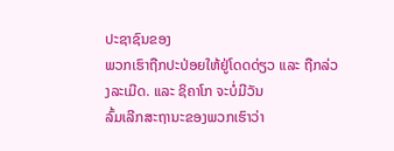ປະຊາຊົນຂອງ
ພວກເຮົາຖືກປະປ່ອຍໃຫ້ຢູ່ໂດດດ່ຽວ ແລະ ຖືກລ່ວງລະເມີດ. ແລະ ຊິຄາໂກ ຈະບໍ່ມີວັນ
ລົ້ມເລີກສະຖານະຂອງພວກເຮົາວ່າ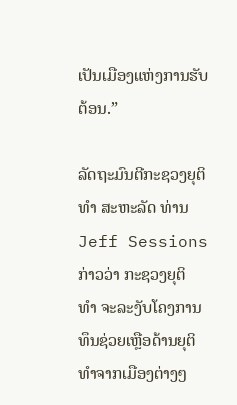ເປັນເມືອງແຫ່ງການຮັບຕ້ອນ.”

ລັດຖະມົນຕີກະຊວງຍຸຕິທຳ ສະຫະລັດ ທ່ານ Jeff Sessions ກ່າວວ່າ ກະຊວງຍຸຕິ
ທຳ ຈະລະງັບໂຄງການທຶນຊ່ວຍເຫຼືອດ້ານຍຸຕິທຳຈາກເມືອງຕ່າງໆ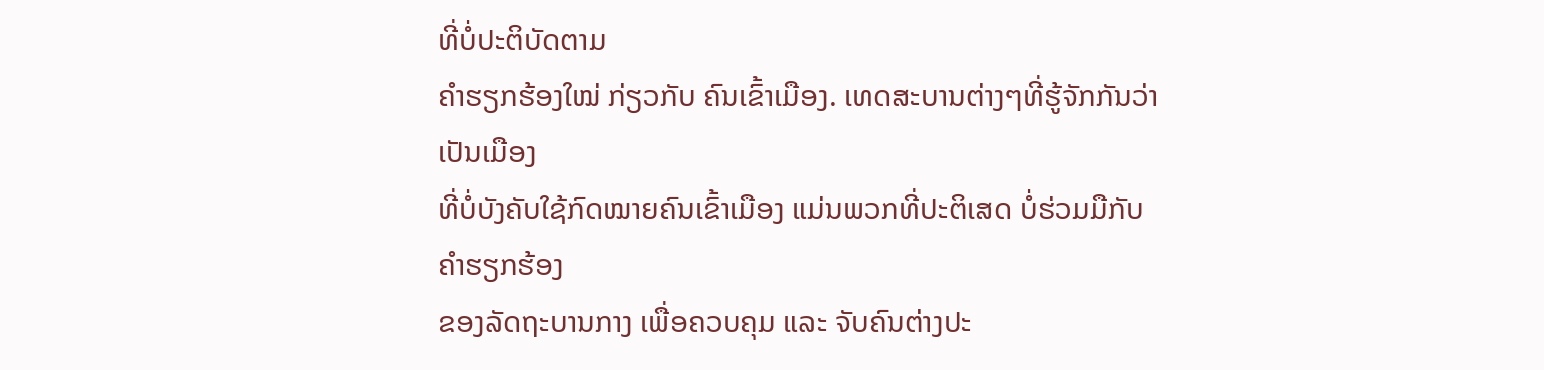ທີ່ບໍ່ປະຕິບັດຕາມ
ຄໍາຮຽກຮ້ອງໃໝ່ ກ່ຽວກັບ ຄົນເຂົ້າເມືອງ. ເທດສະບານຕ່າງໆທີ່ຮູ້ຈັກກັນວ່າເປັນເມືອງ
ທີ່ບໍ່ບັງຄັບໃຊ້ກົດໝາຍຄົນເຂົ້າເມືອງ ແມ່ນພວກທີ່ປະຕິເສດ ບໍ່ຮ່ວມມືກັບຄໍາຮຽກຮ້ອງ
ຂອງລັດຖະບານກາງ ເພື່ອຄວບຄຸມ ແລະ ຈັບຄົນຕ່າງປະ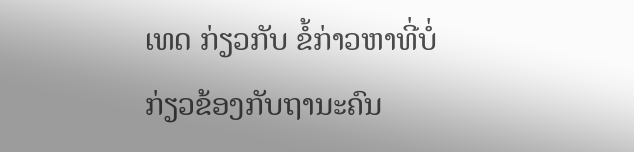ເທດ ກ່ຽວກັບ ຂໍ້ກ່າວຫາທີ່ບໍ່
ກ່ຽວຂ້ອງກັບຖານະຄົນ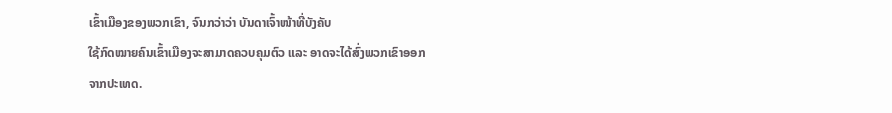ເຂົ້າເມືອງຂອງພວກເຂົາ, ຈົນກວ່າວ່າ ບັນດາເຈົ້າໜ້າທີ່ບັງຄັບ
ໃຊ້ກົດໝາຍຄົນເຂົ້າເມືອງຈະສາມາດຄວບຄຸມຕົວ ແລະ ອາດຈະໄດ້ສົ່ງພວກເຂົາອອກ
ຈາກປະເທດ.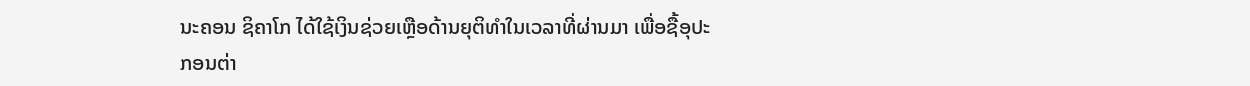ນະຄອນ ຊິຄາໂກ ໄດ້ໃຊ້ເງິນຊ່ວຍເຫຼືອດ້ານຍຸຕິທຳໃນເວລາທີ່ຜ່ານມາ ເພື່ອຊື້ອຸປະ
ກອນຕ່າ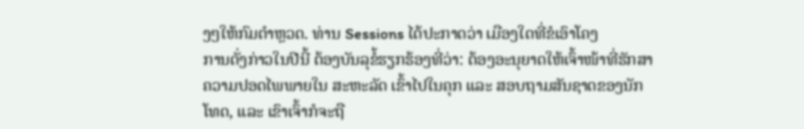ງໆໃຫ້ກົມຕຳຫຼວດ. ທ່ານ Sessions ໄດ້ປະກາດວ່າ ເມືອງໃດທີ່ຂໍເອົາໂຄງ
ການດັ່ງກ່າວໃນປີນີ້ ຕ້ອງບັນລຸຂໍ້ຮຽກຮ້ອງທີ່ວ່າ: ຕ້ອງອະນຸຍາດໃຫ້ເຈົ້າໜ້າທີ່ຮັກສາ
ຄວາມປອດໄພພາຍໃນ ສະຫະລັດ ເຂົ້າໄປໃນຄຸກ ແລະ ສອບຖາມສັນຊາດຂອງນັກ
ໂທດ, ແລະ ເຂົາເຈົ້າກໍຈະຖື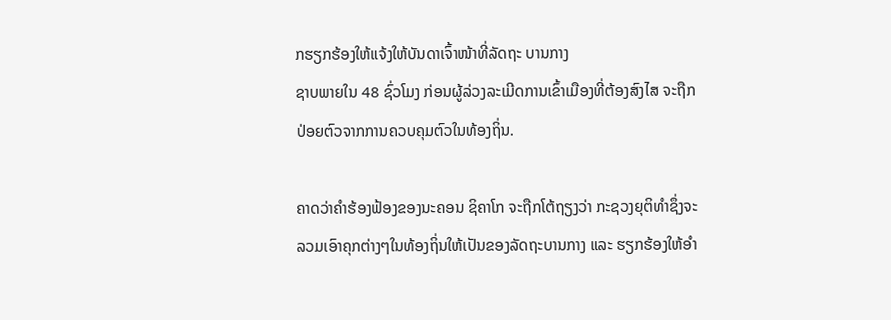ກຮຽກຮ້ອງໃຫ້ແຈ້ງໃຫ້ບັນດາເຈົ້າໜ້າທີ່ລັດຖະ ບານກາງ
ຊາບພາຍໃນ 48 ຊົ່ວໂມງ ກ່ອນຜູ້ລ່ວງລະເມີດການເຂົ້າເມືອງທີ່ຕ້ອງສົງໄສ ຈະຖືກ
ປ່ອຍຕົວຈາກການຄວບຄຸມຕົວໃນທ້ອງຖິ່ນ.

ຄາດວ່າຄຳຮ້ອງຟ້ອງຂອງນະຄອນ ຊິຄາໂກ ຈະຖືກໂຕ້ຖຽງວ່າ ກະຊວງຍຸຕິທຳຊຶ່ງຈະ
ລວມເອົາຄຸກຕ່າງໆໃນທ້ອງຖິ່ນໃຫ້ເປັນຂອງລັດຖະບານກາງ ແລະ ຮຽກຮ້ອງໃຫ້ອຳ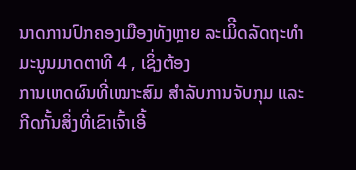ນາດການປົກຄອງເມືອງທັງຫຼາຍ ລະເມິີດລັດຖະທຳມະນູນມາດຕາທີ 4 , ເຊິ່ງຕ້ອງ
ການເຫດຜົນທີ່ເໝາະສົມ ສຳລັບການຈັບກຸມ ແລະ ກີດກັ້ນສິ່ງທີ່ເຂົາເຈົ້າເອີ້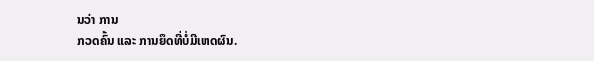ນວ່າ ການ
ກວດຄົ້ນ ແລະ ການຍຶດທີ່ບໍ່ມີເຫດຜົນ.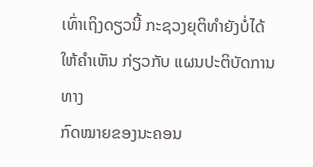ເທົ່າເຖິງດຽວນີ້ ກະຊວງຍຸຕິທຳຍັງບໍ່ໄດ້ໃຫ້ຄຳເຫັນ ກ່ຽວກັບ ແຜນປະຕິບັດການທາງ
ກົດໝາຍຂອງນະຄອນ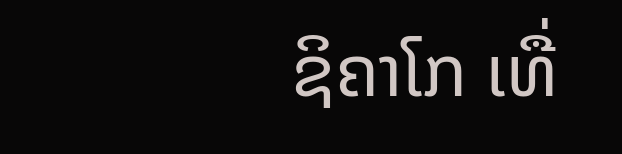ຊິຄາໂກ ເທື່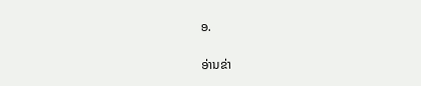ອ.

ອ່ານຂ່າ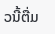ວນີ້ຕື່ມ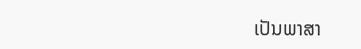ເປັນພາສາ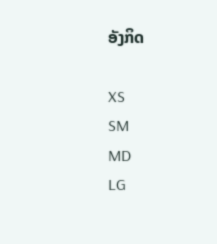ອັງກິດ

XS
SM
MD
LG